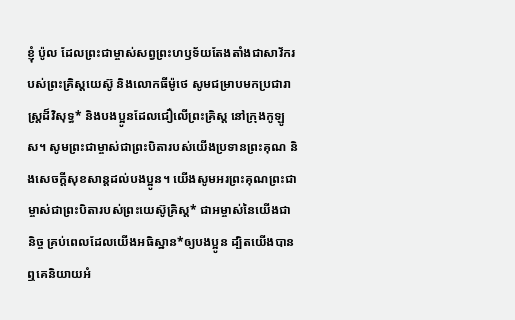ខ្ញុំ ប៉ូល ដែលព្រះជាម្ចាស់សព្វព្រះហឫទ័យតែងតាំងជាសាវ័ករបស់ព្រះគ្រិស្តយេស៊ូ និងលោកធីម៉ូថេ សូមជម្រាបមកប្រជារាស្ដ្រដ៏វិសុទ្ធ* និងបងប្អូនដែលជឿលើព្រះគ្រិស្ត នៅក្រុងកូឡូស។ សូមព្រះជាម្ចាស់ជាព្រះបិតារបស់យើងប្រទានព្រះគុណ និងសេចក្ដីសុខសាន្តដល់បងប្អូន។ យើងសូមអរព្រះគុណព្រះជាម្ចាស់ជាព្រះបិតារបស់ព្រះយេស៊ូគ្រិស្ត* ជាអម្ចាស់នៃយើងជានិច្ច គ្រប់ពេលដែលយើងអធិស្ឋាន*ឲ្យបងប្អូន ដ្បិតយើងបានឮគេនិយាយអំ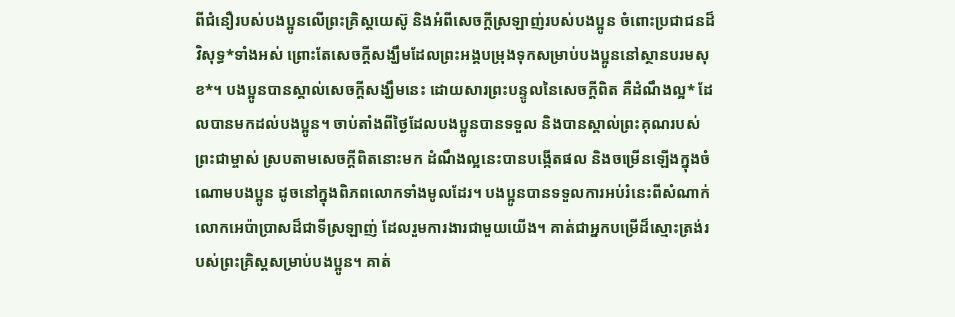ពីជំនឿរបស់បងប្អូនលើព្រះគ្រិស្តយេស៊ូ និងអំពីសេចក្ដីស្រឡាញ់របស់បងប្អូន ចំពោះប្រជាជនដ៏វិសុទ្ធ*ទាំងអស់ ព្រោះតែសេចក្ដីសង្ឃឹមដែលព្រះអង្គបម្រុងទុកសម្រាប់បងប្អូននៅស្ថានបរមសុខ*។ បងប្អូនបានស្គាល់សេចក្ដីសង្ឃឹមនេះ ដោយសារព្រះបន្ទូលនៃសេចក្ដីពិត គឺដំណឹងល្អ* ដែលបានមកដល់បងប្អូន។ ចាប់តាំងពីថ្ងៃដែលបងប្អូនបានទទួល និងបានស្គាល់ព្រះគុណរបស់ព្រះជាម្ចាស់ ស្របតាមសេចក្ដីពិតនោះមក ដំណឹងល្អនេះបានបង្កើតផល និងចម្រើនឡើងក្នុងចំណោមបងប្អូន ដូចនៅក្នុងពិភពលោកទាំងមូលដែរ។ បងប្អូនបានទទួលការអប់រំនេះពីសំណាក់លោកអេប៉ាប្រាសដ៏ជាទីស្រឡាញ់ ដែលរួមការងារជាមួយយើង។ គាត់ជាអ្នកបម្រើដ៏ស្មោះត្រង់របស់ព្រះគ្រិស្តសម្រាប់បងប្អូន។ គាត់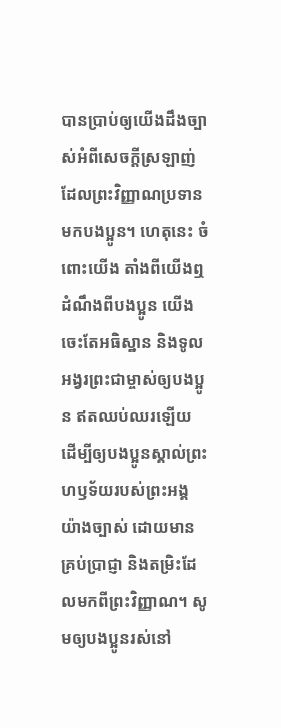បានប្រាប់ឲ្យយើងដឹងច្បាស់អំពីសេចក្ដីស្រឡាញ់ ដែលព្រះវិញ្ញាណប្រទានមកបងប្អូន។ ហេតុនេះ ចំពោះយើង តាំងពីយើងឮដំណឹងពីបងប្អូន យើងចេះតែអធិស្ឋាន និងទូលអង្វរព្រះជាម្ចាស់ឲ្យបងប្អូន ឥតឈប់ឈរឡើយ ដើម្បីឲ្យបងប្អូនស្គាល់ព្រះហឫទ័យរបស់ព្រះអង្គយ៉ាងច្បាស់ ដោយមានគ្រប់ប្រាជ្ញា និងតម្រិះដែលមកពីព្រះវិញ្ញាណ។ សូមឲ្យបងប្អូនរស់នៅ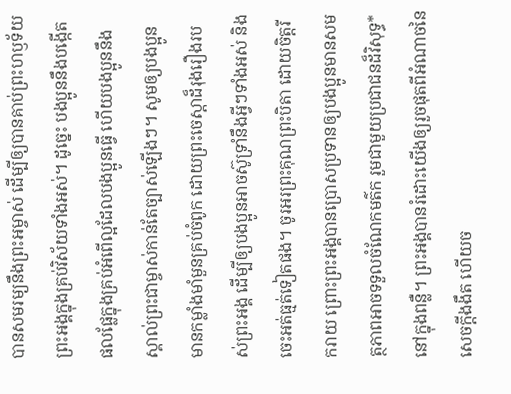បានសមរម្យនឹងព្រះអម្ចាស់ ដើម្បីឲ្យបានគាប់ព្រះហឫទ័យព្រះអង្គក្នុងគ្រប់វិស័យទាំងអស់។ ដូច្នេះ បងប្អូននឹងបង្កើតផលផ្លែក្នុងគ្រប់អំពើល្អដែលបងប្អូនធ្វើ ហើយបងប្អូននឹងស្គាល់ព្រះជាម្ចាស់កាន់តែច្បាស់ឡើងៗ។ សូមឲ្យបងប្អូនមានកម្លាំងមាំមួនគ្រប់ចំពូក ដោយព្រះចេស្ដាដ៏រុងរឿងរបស់ព្រះអង្គ ដើម្បីឲ្យបងប្អូនអាចស៊ូទ្រាំនឹងអ្វីៗទាំងអស់ និងចេះអត់ធ្មត់ទៀតផង។ ចូរអរព្រះគុណព្រះបិតា ដោយចិត្តរីករាយ ព្រោះព្រះអង្គបានប្រោសប្រទានឲ្យបងប្អូនមានសមត្ថភាពអាចទទួលចំណែកមត៌ក រួមជាមួយប្រជាជនដ៏វិសុទ្ធ*នៅក្នុងពន្លឺ។ ព្រះអង្គបានរំដោះយើងឲ្យរួចផុតពីអំណាចនៃសេចក្ដីងងឹត ហើយច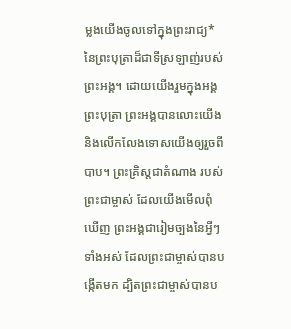ម្លងយើងចូលទៅក្នុងព្រះរាជ្យ*នៃព្រះបុត្រាដ៏ជាទីស្រឡាញ់របស់ព្រះអង្គ។ ដោយយើងរួមក្នុងអង្គព្រះបុត្រា ព្រះអង្គបានលោះយើង និងលើកលែងទោសយើងឲ្យរួចពីបាប។ ព្រះគ្រិស្តជាតំណាង របស់ព្រះជាម្ចាស់ ដែលយើងមើលពុំឃើញ ព្រះអង្គជារៀមច្បងនៃអ្វីៗទាំងអស់ ដែលព្រះជាម្ចាស់បានបង្កើតមក ដ្បិតព្រះជាម្ចាស់បានប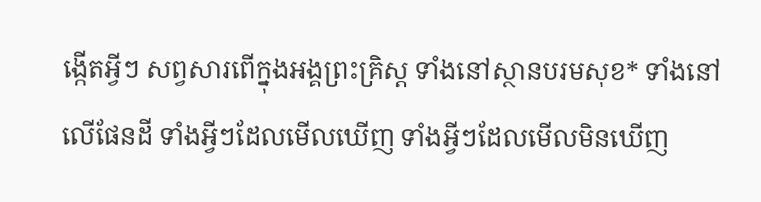ង្កើតអ្វីៗ សព្វសារពើក្នុងអង្គព្រះគ្រិស្ត ទាំងនៅស្ថានបរមសុខ* ទាំងនៅលើផែនដី ទាំងអ្វីៗដែលមើលឃើញ ទាំងអ្វីៗដែលមើលមិនឃើញ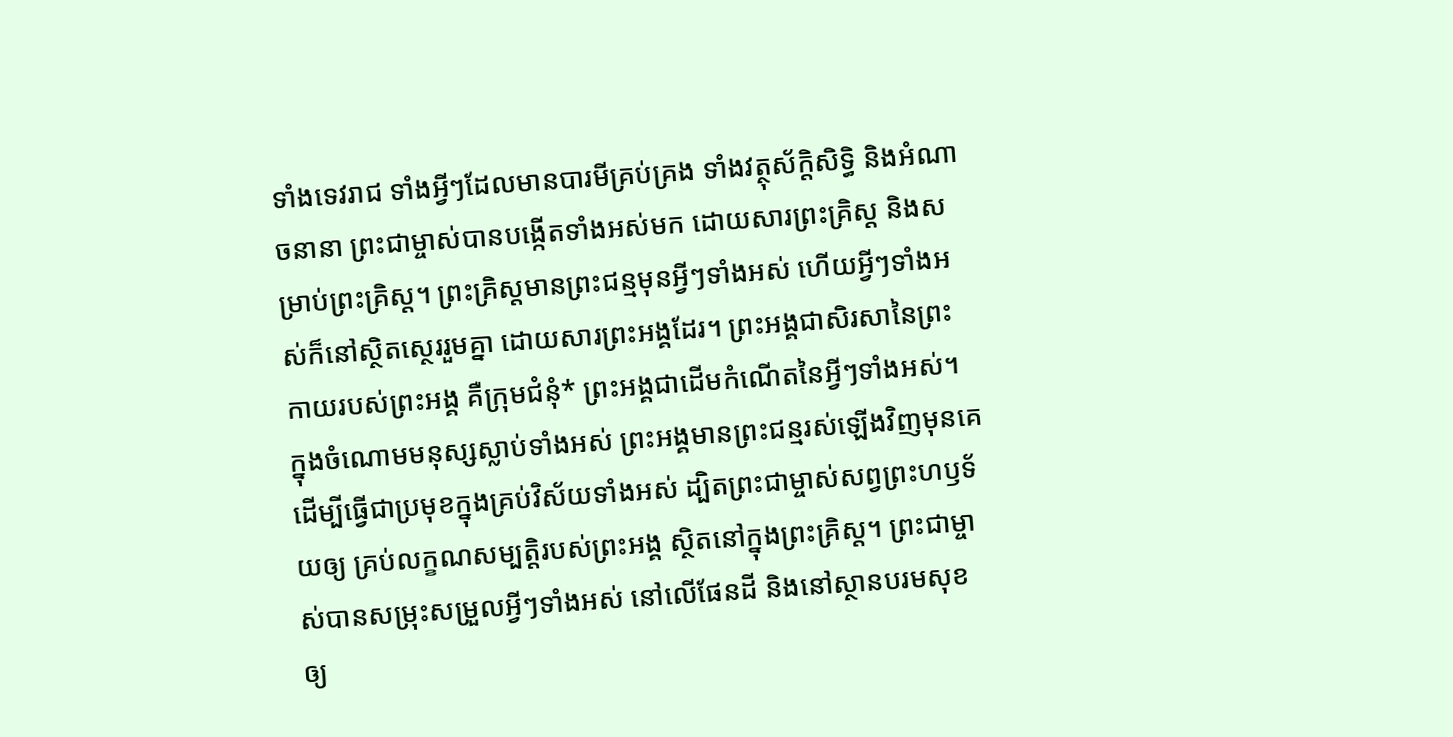ទាំងទេវរាជ ទាំងអ្វីៗដែលមានបារមីគ្រប់គ្រង ទាំងវត្ថុស័ក្តិសិទ្ធិ និងអំណាចនានា ព្រះជាម្ចាស់បានបង្កើតទាំងអស់មក ដោយសារព្រះគ្រិស្ត និងសម្រាប់ព្រះគ្រិស្ត។ ព្រះគ្រិស្តមានព្រះជន្មមុនអ្វីៗទាំងអស់ ហើយអ្វីៗទាំងអស់ក៏នៅស្ថិតស្ថេររួមគ្នា ដោយសារព្រះអង្គដែរ។ ព្រះអង្គជាសិរសានៃព្រះកាយរបស់ព្រះអង្គ គឺក្រុមជំនុំ* ព្រះអង្គជាដើមកំណើតនៃអ្វីៗទាំងអស់។ ក្នុងចំណោមមនុស្សស្លាប់ទាំងអស់ ព្រះអង្គមានព្រះជន្មរស់ឡើងវិញមុនគេ ដើម្បីធ្វើជាប្រមុខក្នុងគ្រប់វិស័យទាំងអស់ ដ្បិតព្រះជាម្ចាស់សព្វព្រះហឫទ័យឲ្យ គ្រប់លក្ខណសម្បត្តិរបស់ព្រះអង្គ ស្ថិតនៅក្នុងព្រះគ្រិស្ត។ ព្រះជាម្ចាស់បានសម្រុះសម្រួលអ្វីៗទាំងអស់ នៅលើផែនដី និងនៅស្ថានបរមសុខ ឲ្យ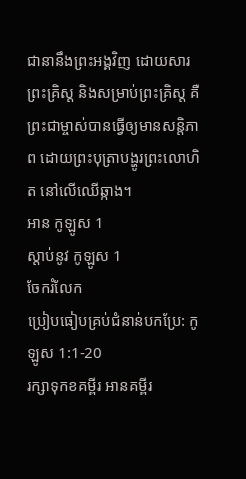ជានានឹងព្រះអង្គវិញ ដោយសារព្រះគ្រិស្ត និងសម្រាប់ព្រះគ្រិស្ត គឺព្រះជាម្ចាស់បានធ្វើឲ្យមានសន្តិភាព ដោយព្រះបុត្រាបង្ហូរព្រះលោហិត នៅលើឈើឆ្កាង។
អាន កូឡូស 1
ស្ដាប់នូវ កូឡូស 1
ចែករំលែក
ប្រៀបធៀបគ្រប់ជំនាន់បកប្រែ: កូឡូស 1:1-20
រក្សាទុកខគម្ពីរ អានគម្ពីរ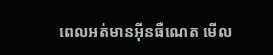ពេលអត់មានអ៊ីនធឺណេត មើល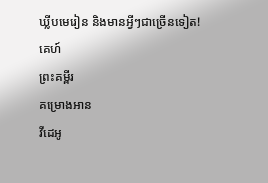ឃ្លីបមេរៀន និងមានអ្វីៗជាច្រើនទៀត!
គេហ៍
ព្រះគម្ពីរ
គម្រោងអាន
វីដេអូ